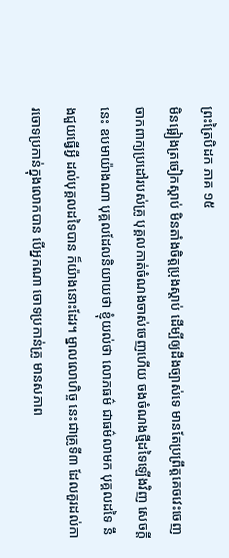ព្រះត្រៃបិដក ភាគ ១៥
មិនផ្អៀងត្រចៀកស្តាប់ មិនតាំងចិត្តប្រុងស្តាប់ ដើម្បីឲ្យដឹងច្បាស់ទេ មានតែប្រព្រឹត្តគេចវេះចេញ ចាកពាក្យប្រដៅរបស់គ្រូ បុគ្គលកាត់ចំណងចាស់ចេញហើយ ចងចំណងថ្មីដទៃឡើងវិញ សេចក្តីនេះ ឧបមាយ៉ាងណា បុគ្គលដែលនិយាយថា ខ្ញុំយល់ថា លោភធម៌ ជាធម៌លាមក បុគ្គលដទៃ នឹងជួយធ្វើអ្វី ដល់បុគ្គលដទៃបាន ក៏យ៉ាងនោះដែរ។ ម្នាលលោហិច្ច នេះជាគ្រូទី៣ ដែលគួរដល់ការចោទប្រកាន់ក្នុងលោកបាន បើអ្នកណា ចោទប្រកាន់គ្រូ មានសភាព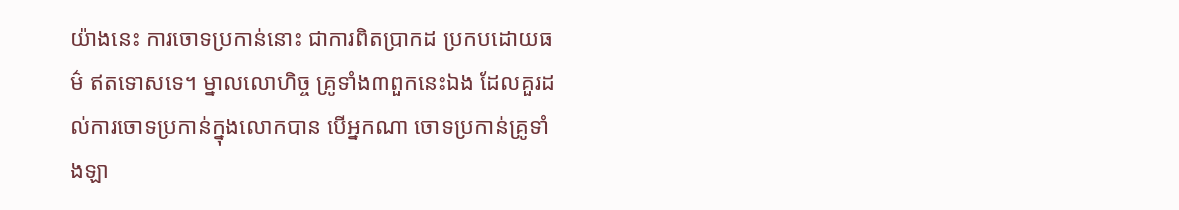យ៉ាងនេះ ការចោទប្រកាន់នោះ ជាការពិតប្រាកដ ប្រកបដោយធម៌ ឥតទោសទេ។ ម្នាលលោហិច្ច គ្រូទាំង៣ពួកនេះឯង ដែលគួរដល់ការចោទប្រកាន់ក្នុងលោកបាន បើអ្នកណា ចោទប្រកាន់គ្រូទាំងឡា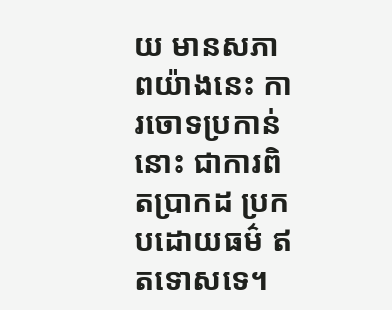យ មានសភាពយ៉ាងនេះ ការចោទប្រកាន់នោះ ជាការពិតប្រាកដ ប្រកបដោយធម៌ ឥតទោសទេ។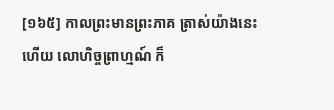[១៦៥] កាលព្រះមានព្រះភាគ ត្រាស់យ៉ាងនេះហើយ លោហិច្ចព្រាហ្មណ៍ ក៏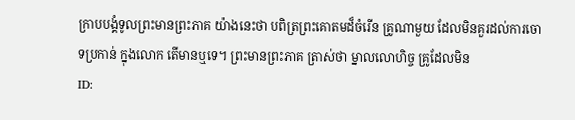ក្រាបបង្គំទូលព្រះមានព្រះភាគ យ៉ាងនេះថា បពិត្រព្រះគោតមដ៏ចំរើន គ្រូណាមួយ ដែលមិនគួរដល់ការចោទប្រកាន់ ក្នុងលោក តើមានឬទេ។ ព្រះមានព្រះភាគ ត្រាស់ថា ម្នាលលោហិច្ច គ្រូដែលមិន
ID: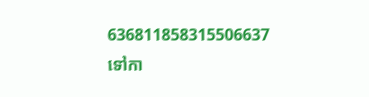636811858315506637
ទៅកា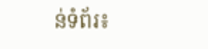ន់ទំព័រ៖